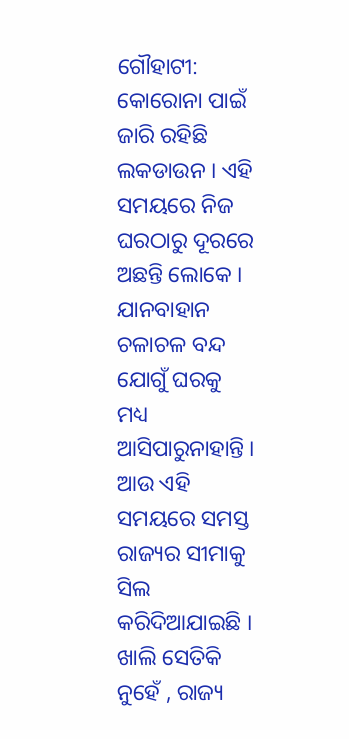ଗୌହାଟୀ: କୋରୋନା ପାଇଁ ଜାରି ରହିଛି ଲକଡାଉନ । ଏହି ସମୟରେ ନିଜ ଘରଠାରୁ ଦୂରରେ ଅଛନ୍ତି ଲୋକେ । ଯାନବାହାନ ଚଳାଚଳ ବନ୍ଦ ଯୋଗୁଁ ଘରକୁ ମଧ୍ୟ ଆସିପାରୁନାହାନ୍ତି । ଆଉ ଏହି ସମୟରେ ସମସ୍ତ ରାଜ୍ୟର ସୀମାକୁ ସିଲ କରିଦିଆଯାଇଛି । ଖାଲି ସେତିକି ନୁହେଁ , ରାଜ୍ୟ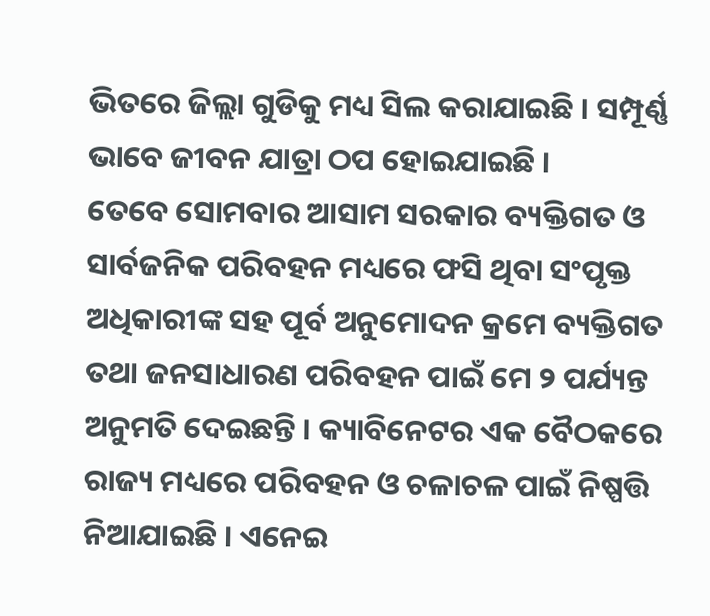ଭିତରେ ଜିଲ୍ଲା ଗୁଡିକୁ ମଧ୍ୟ ସିଲ କରାଯାଇଛି । ସମ୍ପୂର୍ଣ୍ଣ ଭାବେ ଜୀବନ ଯାତ୍ରା ଠପ ହୋଇଯାଇଛି ।
ତେବେ ସୋମବାର ଆସାମ ସରକାର ବ୍ୟକ୍ତିଗତ ଓ ସାର୍ବଜନିକ ପରିବହନ ମଧ୍ୟରେ ଫସି ଥିବା ସଂପୃକ୍ତ ଅଧିକାରୀଙ୍କ ସହ ପୂର୍ବ ଅନୁମୋଦନ କ୍ରମେ ବ୍ୟକ୍ତିଗତ ତଥା ଜନସାଧାରଣ ପରିବହନ ପାଇଁ ମେ ୨ ପର୍ଯ୍ୟନ୍ତ ଅନୁମତି ଦେଇଛନ୍ତି । କ୍ୟାବିନେଟର ଏକ ବୈଠକରେ ରାଜ୍ୟ ମଧ୍ୟରେ ପରିବହନ ଓ ଚଳାଚଳ ପାଇଁ ନିଷ୍ପତ୍ତି ନିଆଯାଇଛି । ଏନେଇ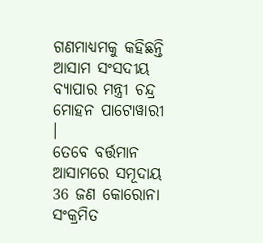ଗଣମାଧ୍ୟମକୁ କହିଛନ୍ତି ଆସାମ ସଂସଦୀୟ ବ୍ୟାପାର ମନ୍ତ୍ରୀ ଚନ୍ଦ୍ର ମୋହନ ପାଟୋୱାରୀ ।
ତେବେ ବର୍ତ୍ତମାନ ଆସାମରେ ସମୂଦାୟ 36 ଜଣ କୋରୋନା ସଂକ୍ରମିତ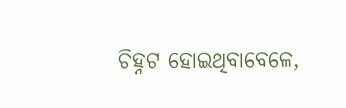ଚିହ୍ନଟ ହୋଇଥିବାବେଳେ,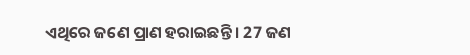ଏଥିରେ ଜଣେ ପ୍ରାଣ ହରାଇଛନ୍ତି । 27 ଜଣ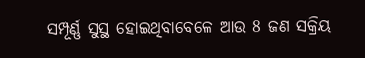ସମ୍ପୂର୍ଣ୍ଣ ସୁସ୍ଥ ହୋଇଥିବାବେଳେ ଆଉ 8 ଜଣ ସକ୍ରିୟ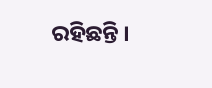ରହିଛନ୍ତି ।